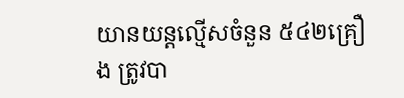យានយន្តល្មើសចំនួន ៥៤២គ្រឿង ត្រូវបា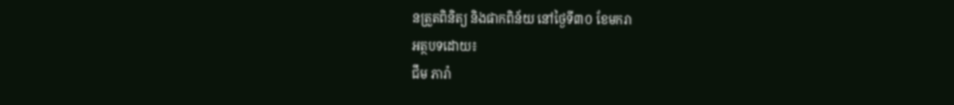នត្រួតពិនិត្យ និងផាកពិន័យ នៅថ្ងៃទី៣០ ខែមករា
អត្ថបទដោយ៖
ជឹម ភារ៉ា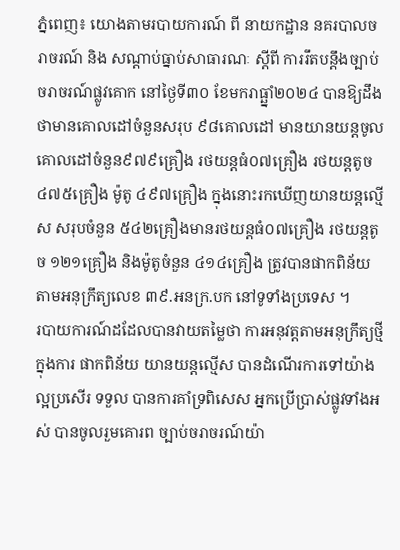ភ្នំពេញ៖ យោងតាមរបាយការណ៍ ពី នាយកដ្ឋាន នគរបាលចរាចរណ៍ និង សណ្តាប់ធ្នាប់សាធារណៈ ស្តីពី ការរឹតបន្ដឹងច្បាប់ចរាចរណ៍ផ្លូវគោក នៅថ្ងៃទី៣០ ខែមករាធ្ឆ្នាំ២០២៤ បានឱ្យដឹងថាមានគោលដៅចំនួនសរុប ៩៨គោលដៅ មានយានយន្តចូលគោលដៅចំនួន៩៧៩គ្រឿង រថយន្តធំ០៧គ្រឿង រថយន្តតូច ៤៧៥គ្រឿង ម៉ូតូ ៤៩៧គ្រឿង ក្នុងនោះរកឃើញយានយន្តល្មើស សរុបចំនួន ៥៤២គ្រឿងមានរថយន្តធំ០៧គ្រឿង រថយន្តតូច ១២១គ្រឿង និងម៉ូតូចំនួន ៤១៤គ្រឿង ត្រូវបានផាកពិន័យតាមអនុក្រឹត្យលេខ ៣៩.អនក្រ.បក នៅទូទាំងប្រទេស ។
របាយការណ៍ដដែលបានវាយតម្លៃថា ការអនុវត្តតាមអនុក្រឹត្យថ្មី ក្នុងការ ផាកពិន័យ យានយន្តល្មើស បានដំណើរការទៅយ៉ាងល្អប្រសើរ ទទួល បានការគាំទ្រពិសេស អ្នកប្រើប្រាស់ផ្លូវទាំងអស់ បានចូលរួមគោរព ច្បាប់ចរាចរណ៍យ៉ា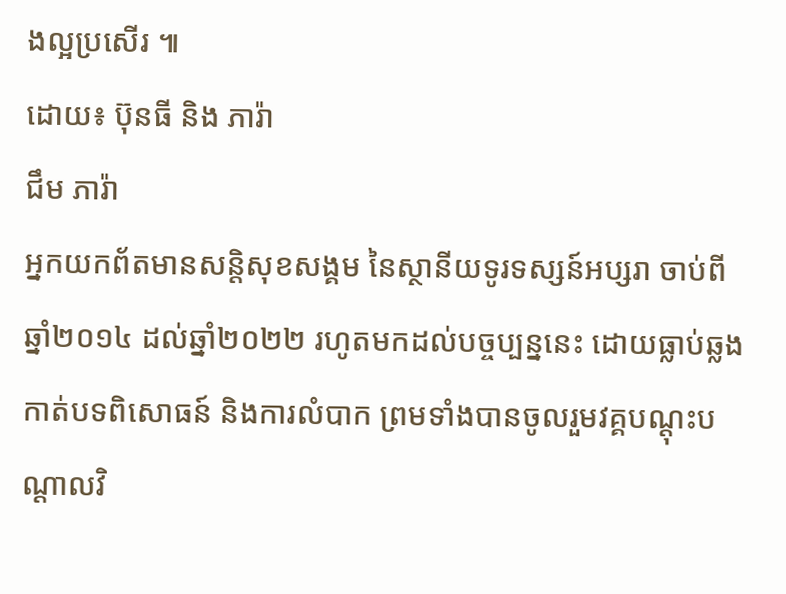ងល្អប្រសើរ ៕
ដោយ៖ ប៊ុនធី និង ភារ៉ា
ជឹម ភារ៉ា
អ្នកយកព័តមានសន្តិសុខសង្គម នៃស្ថានីយទូរទស្សន៍អប្សរា ចាប់ពីឆ្នាំ២០១៤ ដល់ឆ្នាំ២០២២ រហូតមកដល់បច្ចប្បន្ននេះ ដោយធ្លាប់ឆ្លងកាត់បទពិសោធន៍ និងការលំបាក ព្រមទាំងបានចូលរួមវគ្គបណ្ដុះបណ្ដាលវិ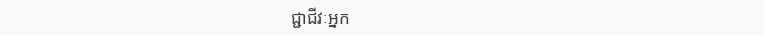ជ្ជាជីវៈអ្នក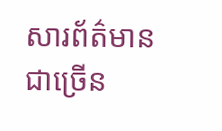សារព័ត៌មានជាច្រើន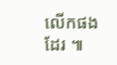លើកផងដែរ ៕